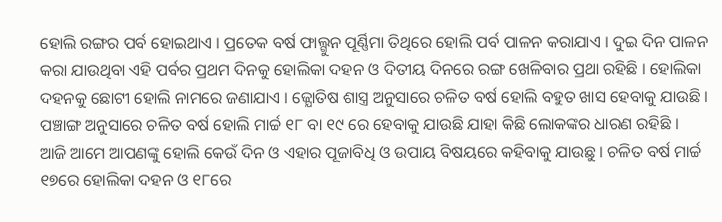ହୋଲି ରଙ୍ଗର ପର୍ବ ହୋଇଥାଏ । ପ୍ରତେକ ବର୍ଷ ଫାଲ୍ଗୁନ ପୂର୍ଣ୍ଣିମା ତିଥିରେ ହୋଲି ପର୍ବ ପାଳନ କରାଯାଏ । ଦୁଇ ଦିନ ପାଳନ କରା ଯାଉଥିବା ଏହି ପର୍ବର ପ୍ରଥମ ଦିନକୁ ହୋଲିକା ଦହନ ଓ ଦିତୀୟ ଦିନରେ ରଙ୍ଗ ଖେଳିବାର ପ୍ରଥା ରହିଛି । ହୋଲିକା ଦହନକୁ ଛୋଟୀ ହୋଲି ନାମରେ ଜଣାଯାଏ । ଜ୍ଯୋତିଷ ଶାସ୍ତ୍ର ଅନୁସାରେ ଚଳିତ ବର୍ଷ ହୋଲି ବହୁତ ଖାସ ହେବାକୁ ଯାଉଛି । ପଞ୍ଚାଙ୍ଗ ଅନୁସାରେ ଚଳିତ ବର୍ଷ ହୋଲି ମାର୍ଚ୍ଚ ୧୮ ବା ୧୯ ରେ ହେବାକୁ ଯାଉଛି ଯାହା କିଛି ଲୋକଙ୍କର ଧାରଣ ରହିଛି ।
ଆଜି ଆମେ ଆପଣଙ୍କୁ ହୋଲି କେଉଁ ଦିନ ଓ ଏହାର ପୂଜାବିଧି ଓ ଉପାୟ ବିଷୟରେ କହିବାକୁ ଯାଉଛୁ । ଚଳିତ ବର୍ଷ ମାର୍ଚ୍ଚ ୧୭ରେ ହୋଲିକା ଦହନ ଓ ୧୮ରେ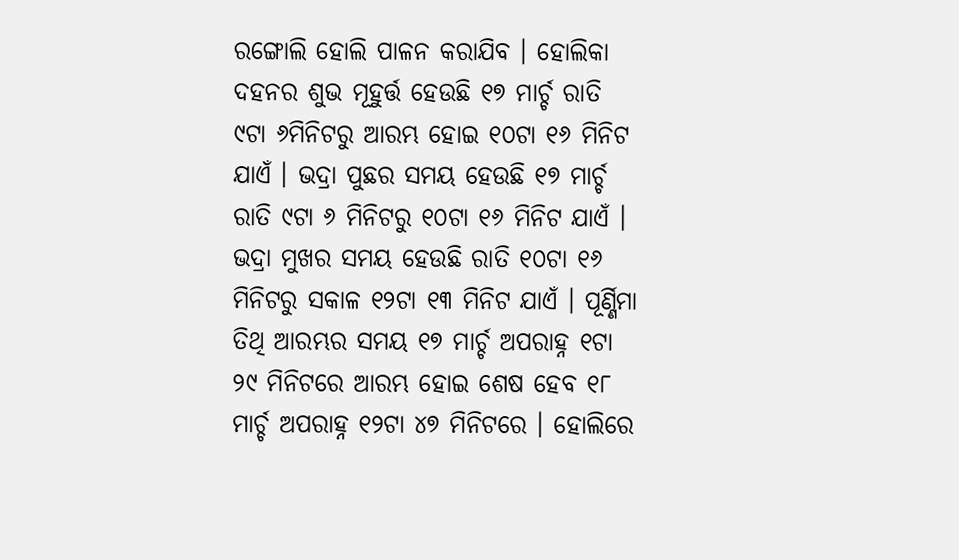ରଙ୍ଗୋଲି ହୋଲି ପାଳନ କରାଯିବ । ହୋଲିକା ଦହନର ଶୁଭ ମୂହୁର୍ତ୍ତ ହେଉଛି ୧୭ ମାର୍ଚ୍ଚ ରାତି ୯ଟା ୬ମିନିଟରୁ ଆରମ୍ଭ ହୋଇ ୧୦ଟା ୧୬ ମିନିଟ ଯାଏଁ । ଭଦ୍ରା ପୁଛର ସମୟ ହେଉଛି ୧୭ ମାର୍ଚ୍ଚ ରାତି ୯ଟା ୬ ମିନିଟରୁ ୧୦ଟା ୧୬ ମିନିଟ ଯାଏଁ ।
ଭଦ୍ରା ମୁଖର ସମୟ ହେଉଛି ରାତି ୧୦ଟା ୧୬ ମିନିଟରୁ ସକାଳ ୧୨ଟା ୧୩ ମିନିଟ ଯାଏଁ । ପୂର୍ଣ୍ଣିମା ତିଥି ଆରମ୍ଭର ସମୟ ୧୭ ମାର୍ଚ୍ଚ ଅପରାହ୍ନ ୧ଟା ୨୯ ମିନିଟରେ ଆରମ୍ଭ ହୋଇ ଶେଷ ହେବ ୧୮ ମାର୍ଚ୍ଚ ଅପରାହ୍ନ ୧୨ଟା ୪୭ ମିନିଟରେ । ହୋଲିରେ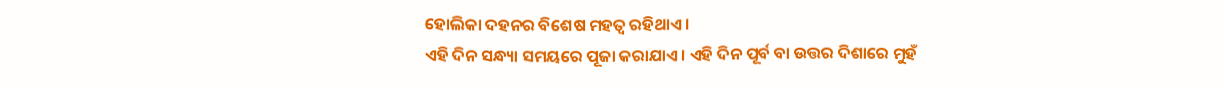ହୋଲିକା ଦହନର ବିଶେଷ ମହତ୍ଵ ରହିଥାଏ ।
ଏହି ଦିନ ସନ୍ଧ୍ୟା ସମୟରେ ପୂଜା କରାଯାଏ । ଏହି ଦିନ ପୂର୍ବ ବା ଉତ୍ତର ଦିଶାରେ ମୁହଁ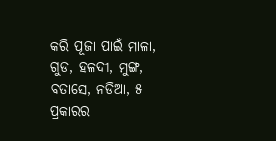କରି ପୂଜା ପାଇଁ ମାଳା, ଗୁଡ, ହଳଦୀ, ମୁଙ୍ଗ, ବତାସେ, ନଡିଆ, ୫ ପ୍ରକାରର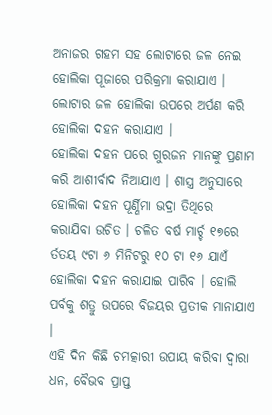ଅନାଜର ଗହମ ସହ ଲୋଟାରେ ଜଳ ନେଇ ହୋଲିକା ପୂଜାରେ ପରିକ୍ରମା କରାଯାଏ । ଲୋଟାର ଜଳ ହୋଲିକା ଉପରେ ଅର୍ପଣ କରି ହୋଲିକା ଦହନ କରାଯାଏ ।
ହୋଲିକା ଦହନ ପରେ ଗୁରଜନ ମାନଙ୍କୁ ପ୍ରଣାମ କରି ଆଶୀର୍ବାଦ ନିଆଯାଏ । ଶାସ୍ତ୍ର ଅନୁସାରେ ହୋଲିକା ଦହନ ପୂର୍ଣ୍ଣିମା ଭଦ୍ରା ତିଥିରେ କରାଯିବା ଉଚିତ । ଚଳିତ ବର୍ଷ ମାର୍ଚ୍ଚ ୧୭ରେ ର୍ତତୟ ୯ଟା ୬ ମିନିଟରୁ ୧୦ ଟା ୧୬ ଯାଏଁ ହୋଲିକା ଦହନ କରାଯାଇ ପାରିବ । ହୋଲି ପର୍ବକୁ ଶତ୍ରୁ ଉପରେ ବିଜୟର ପ୍ରତୀକ ମାନାଯାଏ ।
ଏହି ଦିନ କିଛି ଚମତ୍କାରୀ ଉପାୟ କରିବା ଦ୍ଵାରା ଧନ, ବୈଭବ ପ୍ରାପ୍ତ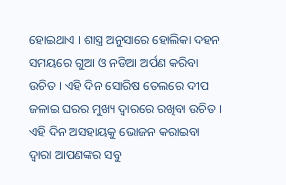ହୋଇଥାଏ । ଶାସ୍ତ୍ର ଅନୁସାରେ ହୋଲିକା ଦହନ ସମୟରେ ଗୁଆ ଓ ନଡିଆ ଅର୍ପଣ କରିବା ଉଚିତ । ଏହି ଦିନ ସୋରିଷ ତେଲରେ ଦୀପ ଜଳାଇ ଘରର ମୁଖ୍ୟ ଦ୍ଵାରରେ ରଖିବା ଉଚିତ । ଏହି ଦିନ ଅସହାୟକୁ ଭୋଜନ କରାଇବା ଦ୍ଵାରା ଆପଣଙ୍କର ସବୁ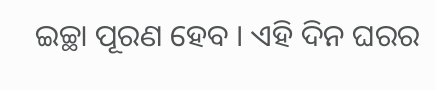ଇଚ୍ଛା ପୂରଣ ହେବ । ଏହି ଦିନ ଘରର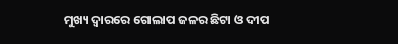ମୁଖ୍ୟ ଦ୍ଵାରରେ ଗୋଲାପ ଜଳର ଛିଟା ଓ ଦୀପ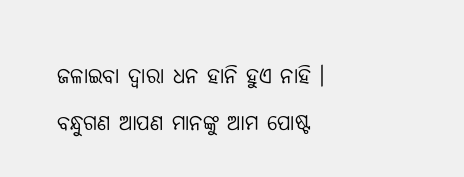ଜଳାଇବା ଦ୍ଵାରା ଧନ ହାନି ହୁଏ ନାହି ।
ବନ୍ଧୁଗଣ ଆପଣ ମାନଙ୍କୁ ଆମ ପୋଷ୍ଟ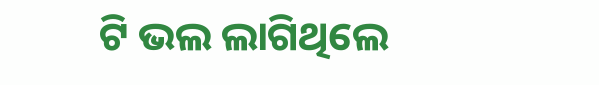ଟି ଭଲ ଲାଗିଥିଲେ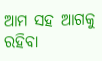ଆମ ସହ ଆଗକୁ ରହିବା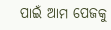ପାଇଁ ଆମ ପେଜକୁ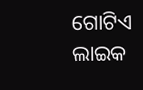ଗୋଟିଏ ଲାଇକ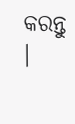କରନ୍ତୁ ।